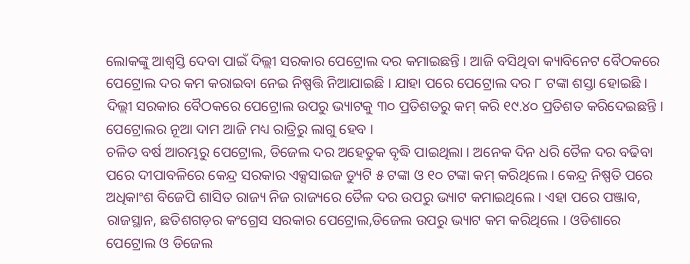ଲୋକଙ୍କୁ ଆଶ୍ୱସ୍ତି ଦେବା ପାଇଁ ଦିଲ୍ଲୀ ସରକାର ପେଟ୍ରୋଲ ଦର କମାଇଛନ୍ତି । ଆଜି ବସିଥିବା କ୍ୟାବିନେଟ ବୈଠକରେ ପେଟ୍ରୋଲ ଦର କମ କରାଇବା ନେଇ ନିଷ୍ପତ୍ତି ନିଆଯାଇଛି । ଯାହା ପରେ ପେଟ୍ରୋଲ ଦର ୮ ଟଙ୍କା ଶସ୍ତା ହୋଇଛି । ଦିଲ୍ଲୀ ସରକାର ବୈଠକରେ ପେଟ୍ରୋଲ ଉପରୁ ଭ୍ୟାଟକୁ ୩୦ ପ୍ରତିଶତରୁ କମ୍ କରି ୧୯.୪୦ ପ୍ରତିଶତ କରିଦେଇଛନ୍ତି । ପେଟ୍ରୋଲର ନୂଆ ଦାମ ଆଜି ମଧ୍ୟ ରାତ୍ରିରୁ ଲାଗୁ ହେବ ।
ଚଳିତ ବର୍ଷ ଆରମ୍ଭରୁ ପେଟ୍ରୋଲ, ଡିଜେଲ ଦର ଅହେତୁକ ବୃଦ୍ଧି ପାଇଥିଲା । ଅନେକ ଦିନ ଧରି ତୈଳ ଦର ବଢିବା ପରେ ଦୀପାବଳିରେ କେନ୍ଦ୍ର ସରକାର ଏକ୍ସସାଇଜ ଡ୍ୟୁଟି ୫ ଟଙ୍କା ଓ ୧୦ ଟଙ୍କା କମ୍ କରିଥିଲେ । କେନ୍ଦ୍ର ନିଷ୍ପତି ପରେ ଅଧିକାଂଶ ବିଜେପି ଶାସିତ ରାଜ୍ୟ ନିଜ ରାଜ୍ୟରେ ତୈଳ ଦର ଉପରୁ ଭ୍ୟାଟ କମାଇଥିଲେ । ଏହା ପରେ ପଞ୍ଜାବ, ରାଜସ୍ଥାନ, ଛତିଶଗଡ଼ର କଂଗ୍ରେସ ସରକାର ପେଟ୍ରୋଲ,ଡିଜେଲ ଉପରୁ ଭ୍ୟାଟ କମ କରିଥିଲେ । ଓଡିଶାରେ ପେଟ୍ରୋଲ ଓ ଡିଜେଲ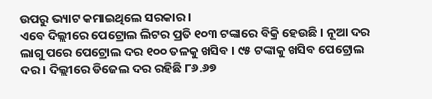ଉପରୁ ଭ୍ୟାଟ କମାଇଥିଲେ ସରକାର ।
ଏବେ ଦିଲ୍ଲୀରେ ପେଟ୍ରୋଲ ଲିଟର ପ୍ରତି ୧୦୩ ଟଙ୍କାରେ ବିକ୍ରି ହେଉଛି । ନୂଆ ଦର ଲାଗୁ ପରେ ପେଟ୍ରୋଲ ଦର ୧୦୦ ତଳକୁ ଖସିବ । ୯୫ ଟଙ୍କାକୁ ଖସିବ ପେଟ୍ରୋଲ ଦର । ଦିଲ୍ଲୀରେ ଡିଜେଲ ଦର ରହିଛି ୮୬.୬୭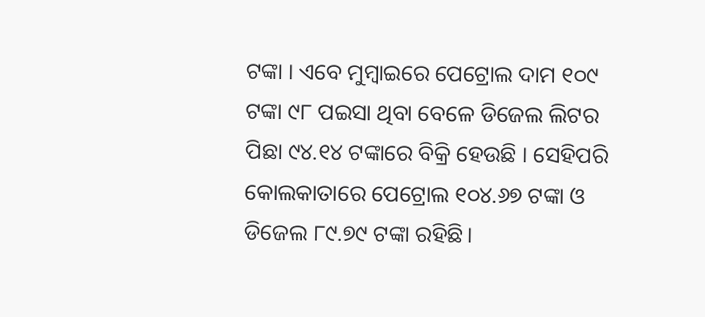ଟଙ୍କା । ଏବେ ମୁମ୍ବାଇରେ ପେଟ୍ରୋଲ ଦାମ ୧୦୯ ଟଙ୍କା ୯୮ ପଇସା ଥିବା ବେଳେ ଡିଜେଲ ଲିଟର ପିଛା ୯୪.୧୪ ଟଙ୍କାରେ ବିକ୍ରି ହେଉଛି । ସେହିପରି କୋଲକାତାରେ ପେଟ୍ରୋଲ ୧୦୪.୬୭ ଟଙ୍କା ଓ ଡିଜେଲ ୮୯.୭୯ ଟଙ୍କା ରହିଛି।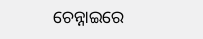ଚେନ୍ନାଇରେ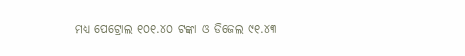ମଧ୍ୟ ପେଟ୍ରୋଲ ୧୦୧.୪୦ ଟଙ୍କା ଓ ଡିଜେଲ ୯୧.୪୩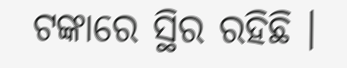ଟଙ୍କାରେ ସ୍ଥିର ରହିଛି ।